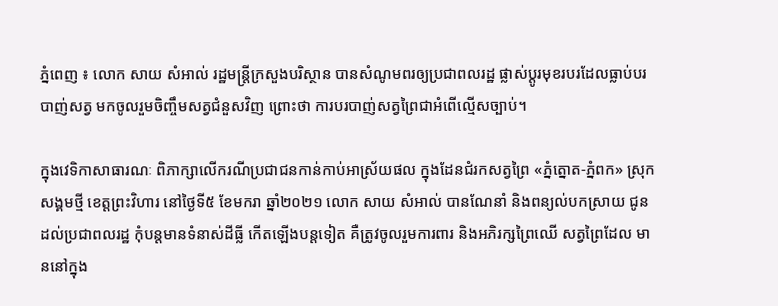ភ្នំពេញ ៖ លោក សាយ សំអាល់ រដ្ឋមន្រ្តីក្រសួងបរិស្ថាន បានសំណូមពរឲ្យប្រជាពលរដ្ឋ ផ្លាស់ប្តូរមុខរបរដែលធ្លាប់បរ បាញ់សត្វ មកចូលរួមចិញ្ចឹមសត្វជំនួសវិញ ព្រោះថា ការបរបាញ់សត្វព្រៃជាអំពើល្មើសច្បាប់។

ក្នុងវេទិកាសាធារណៈ ពិភាក្សាលើករណីប្រជាជនកាន់កាប់អាស្រ័យផល ក្នុងដែនជំរកសត្វព្រៃ «ភ្នំត្នោត-ភ្នំពក» ស្រុកសង្គមថ្មី ខេត្តព្រះវិហារ នៅថ្ងៃទី៥ ខែមករា ឆ្នាំ២០២១ លោក សាយ សំអាល់ បានណែនាំ និងពន្យល់បកស្រាយ ជូនដល់ប្រជាពលរដ្ឋ កុំបន្តមានទំនាស់ដីធ្លី កើតឡើងបន្តទៀត គឺត្រូវចូលរួមការពារ និងអភិរក្សព្រៃឈើ សត្វព្រៃដែល មាននៅក្នុង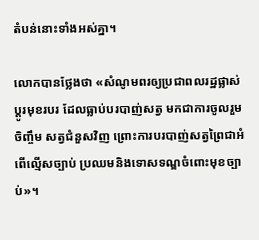តំបន់នោះទាំងអស់គ្នា។

លោកបានថ្លែងថា «សំណូមពរឲ្យប្រជាពលរដ្ឋផ្លាស់ប្តូរមុខរបរ ដែលធ្លាប់បរបាញ់សត្វ មកជាការចូលរួមចិញ្ចឹម សត្វជំនួសវិញ ព្រោះការបរបាញ់សត្វព្រៃជាអំពើល្មើសច្បាប់ ប្រឈមនិងទោសទណ្ឌចំពោះមុខច្បាប់»។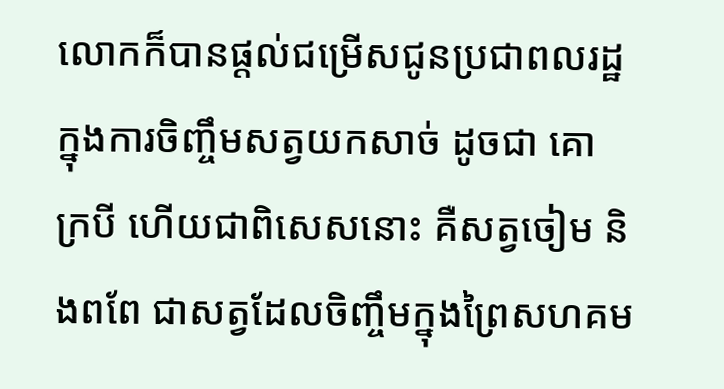លោកក៏បានផ្តល់ជម្រើសជូនប្រជាពលរដ្ឋក្នុងការចិញ្ចឹមសត្វយកសាច់ ដូចជា គោ ក្របី ហើយជាពិសេសនោះ គឺសត្វចៀម និងពពែ ជាសត្វដែលចិញ្ចឹមក្នុងព្រៃសហគម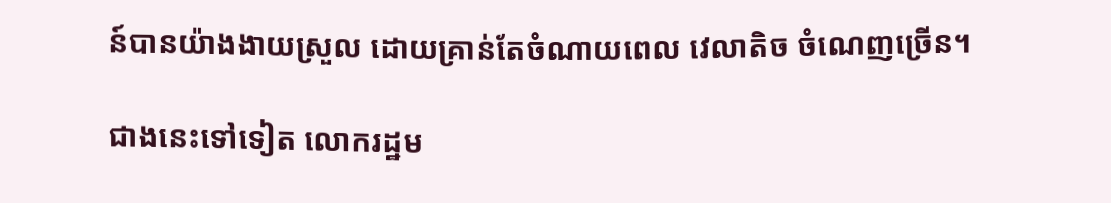ន៍បានយ៉ាងងាយស្រួល ដោយគ្រាន់តែចំណាយពេល វេលាតិច ចំណេញច្រើន។

ជាងនេះទៅទៀត លោករដ្ឋម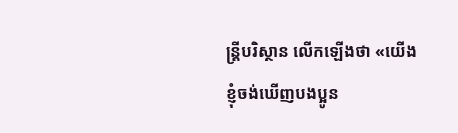ន្ដ្រីបរិស្ថាន លើកឡើងថា «យើងខ្ញុំចង់ឃើញបងប្អូន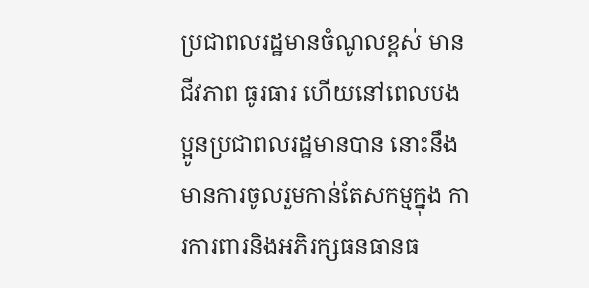ប្រជាពលរដ្ឋមានចំណូលខ្ពស់ មានជីវភាព ធូរធារ ហើយនៅពេលបងប្អូនប្រជាពលរដ្ឋមានបាន នោះនឹងមានការចូលរួមកាន់តែសកម្មក្នុង ការការពារនិងអភិរក្សធនធានធ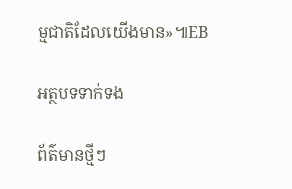ម្មជាតិដែលយើងមាន»៕EB

អត្ថបទទាក់ទង

ព័ត៌មានថ្មីៗ